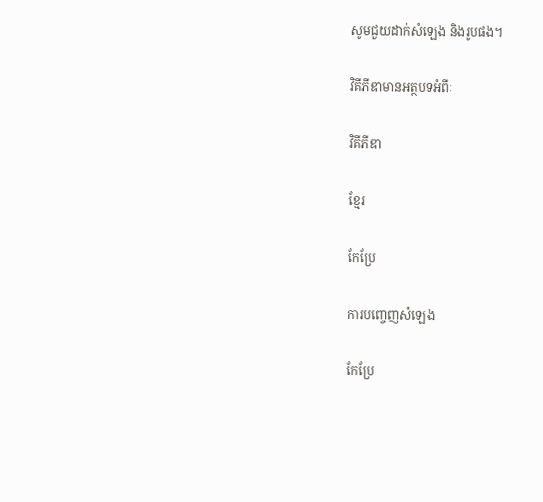សូមជួយដាក់សំឡេង និងរូបផង។

វិគីភីឌាមានអត្ថបទអំពីៈ

វិគីភីឌា

ខ្មែរ

កែប្រែ

ការបញ្ចេញសំឡេង

កែប្រែ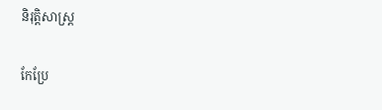និរុត្តិសាស្ត្រ

កែប្រែ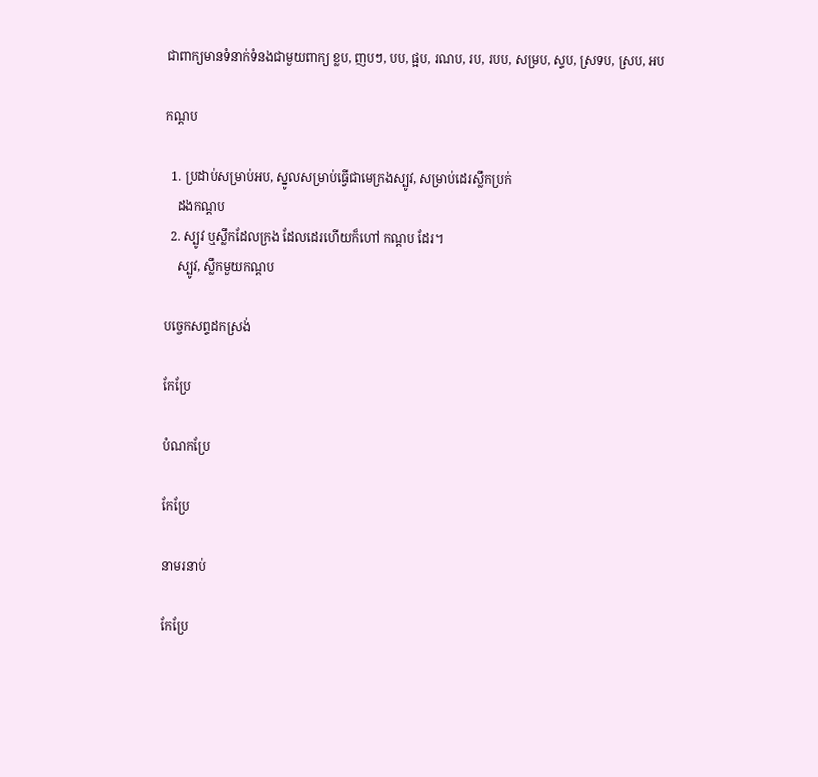ជាពាក្យមានទំនាក់ទំនងជាមួយពាក្យ ខ្លប, ញបៗ, បប, ផ្អប, រណប, រប, របប, សម្រប, ស្ទប, ស្រទប, ស្រប, អប

កណ្ដប

  1. ប្រដាប់សម្រាប់អប, ស្នូលសម្រាប់ធ្វើជាមេក្រងស្បូវ, សម្រាប់ដេរស្លឹកប្រក់
    ដងកណ្ដប
  2. ស្បូវ ឬស្លឹកដែលក្រង ដែលដេរហើយក៏ហៅ កណ្ដប ដែរ។
    ស្បូវ, ស្លឹកមួយកណ្ដប

បច្ចេកសព្ទដកស្រង់

កែប្រែ

បំណកប្រែ

កែប្រែ

នាមរនាប់

កែប្រែ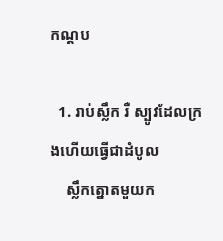កណ្ដប

  1. រាប់ស្លឹក រឺ ស្បូវដែលក្រងហើយធ្វើជាដំបូល
    ស្លឹកត្នោតមួយក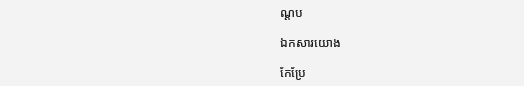ណ្ដប

ឯកសារយោង

កែប្រែ